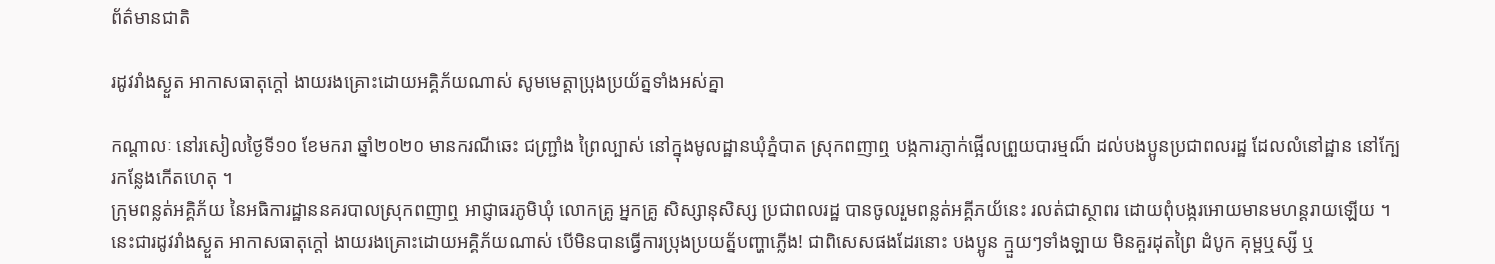ព័ត៌មានជាតិ

រដូវរាំងស្ងួត អាកាសធាតុក្តៅ ងាយរងគ្រោះដោយអគ្គិភ័យណាស់ សូមមេត្តាប្រុងប្រយ័ត្នទាំងអស់គ្នា

កណ្តាលៈ នៅរសៀលថ្ងៃទី១០ ខែមករា ឆ្នាំ២០២០ មានករណីឆេះ ជញ្ជ្រាំង ព្រៃល្បាស់ នៅក្នុងមូលដ្ឋានឃុំភ្នំបាត ស្រុកពញាឮ បង្កការភ្ញាក់ផ្អើលព្រួយបារម្មណ៏ ដល់បងប្អូនប្រជាពលរដ្ឋ ដែលលំនៅដ្ឋាន នៅក្បែរកន្លែងកើតហេតុ ។
ក្រុមពន្លត់អគ្គិភ័យ នៃអធិការដ្ឋាននគរបាលស្រុកពញាឮ អាជ្ញាធរភូមិឃុំ លោកគ្រូ អ្នកគ្រូ សិស្សានុសិស្ស ប្រជាពលរដ្ឋ បានចូលរួមពន្លត់អគ្គីភយ័នេះ រលត់ជាស្ថាពរ ដោយពុំបង្ករអោយមានមហន្តរាយឡើយ ។
នេះជារដូវរាំងស្ងួត អាកាសធាតុក្តៅ ងាយរងគ្រោះដោយអគ្គិភ័យណាស់ បើមិនបានធ្វើការប្រុងប្រយត្ន័បញ្ហាភ្លើង! ជាពិសេសផងដែរនោះ បងប្អូន ក្មួយៗទាំងឡាយ មិនគួរដុតព្រៃ ដំបូក គុម្ពឬស្សី ឬ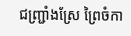ជញ្ជ្រាំងស្រែ ព្រៃចំកា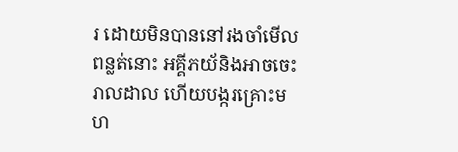រ ដោយមិនបាននៅរងចាំមើលពន្លត់នោះ អគ្គីភយ័និងអាចចេះរាលដាល ហើយបង្ករគ្រោះមហ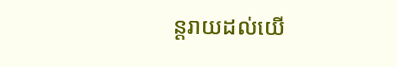ន្តរាយដល់យើ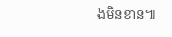ងមិនខាន៕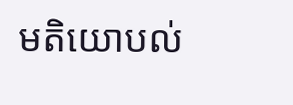មតិយោបល់